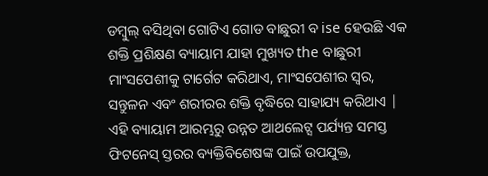ଡମ୍ବୁଲ୍ ବସିଥିବା ଗୋଟିଏ ଗୋଡ ବାଛୁରୀ ବ ise ହେଉଛି ଏକ ଶକ୍ତି ପ୍ରଶିକ୍ଷଣ ବ୍ୟାୟାମ ଯାହା ମୁଖ୍ୟତ the ବାଛୁରୀ ମାଂସପେଶୀକୁ ଟାର୍ଗେଟ କରିଥାଏ, ମାଂସପେଶୀର ସ୍ୱର, ସନ୍ତୁଳନ ଏବଂ ଶରୀରର ଶକ୍ତି ବୃଦ୍ଧିରେ ସାହାଯ୍ୟ କରିଥାଏ | ଏହି ବ୍ୟାୟାମ ଆରମ୍ଭରୁ ଉନ୍ନତ ଆଥଲେଟ୍ସ ପର୍ଯ୍ୟନ୍ତ ସମସ୍ତ ଫିଟନେସ୍ ସ୍ତରର ବ୍ୟକ୍ତିବିଶେଷଙ୍କ ପାଇଁ ଉପଯୁକ୍ତ,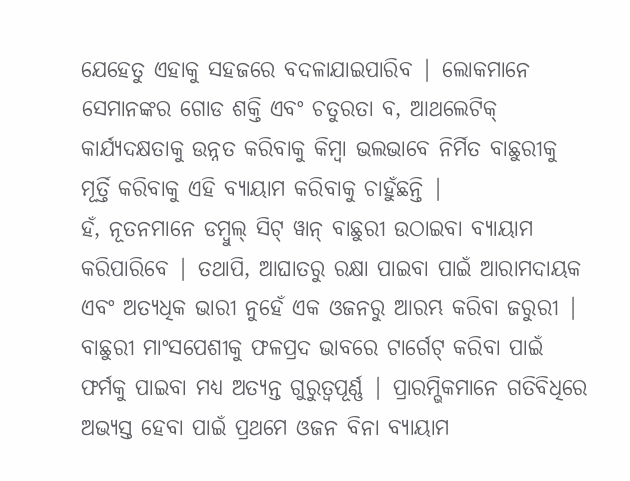ଯେହେତୁ ଏହାକୁ ସହଜରେ ବଦଳାଯାଇପାରିବ | ଲୋକମାନେ ସେମାନଙ୍କର ଗୋଡ ଶକ୍ତି ଏବଂ ଚତୁରତା ବ, ଆଥଲେଟିକ୍ କାର୍ଯ୍ୟଦକ୍ଷତାକୁ ଉନ୍ନତ କରିବାକୁ କିମ୍ବା ଭଲଭାବେ ନିର୍ମିତ ବାଛୁରୀକୁ ମୂର୍ତ୍ତି କରିବାକୁ ଏହି ବ୍ୟାୟାମ କରିବାକୁ ଚାହୁଁଛନ୍ତି |
ହଁ, ନୂତନମାନେ ଡମ୍ବୁଲ୍ ସିଟ୍ ୱାନ୍ ବାଛୁରୀ ଉଠାଇବା ବ୍ୟାୟାମ କରିପାରିବେ | ତଥାପି, ଆଘାତରୁ ରକ୍ଷା ପାଇବା ପାଇଁ ଆରାମଦାୟକ ଏବଂ ଅତ୍ୟଧିକ ଭାରୀ ନୁହେଁ ଏକ ଓଜନରୁ ଆରମ୍ଭ କରିବା ଜରୁରୀ | ବାଛୁରୀ ମାଂସପେଶୀକୁ ଫଳପ୍ରଦ ଭାବରେ ଟାର୍ଗେଟ୍ କରିବା ପାଇଁ ଫର୍ମକୁ ପାଇବା ମଧ୍ୟ ଅତ୍ୟନ୍ତ ଗୁରୁତ୍ୱପୂର୍ଣ୍ଣ | ପ୍ରାରମ୍ଭିକମାନେ ଗତିବିଧିରେ ଅଭ୍ୟସ୍ତ ହେବା ପାଇଁ ପ୍ରଥମେ ଓଜନ ବିନା ବ୍ୟାୟାମ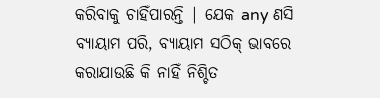କରିବାକୁ ଚାହିଁପାରନ୍ତି | ଯେକ any ଣସି ବ୍ୟାୟାମ ପରି, ବ୍ୟାୟାମ ସଠିକ୍ ଭାବରେ କରାଯାଉଛି କି ନାହିଁ ନିଶ୍ଚିତ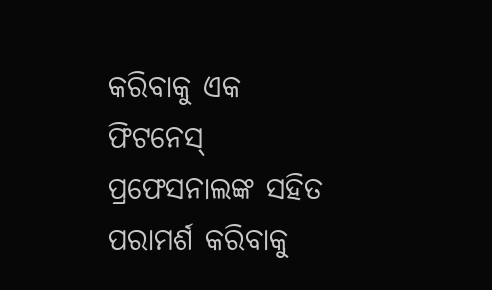କରିବାକୁ ଏକ ଫିଟନେସ୍ ପ୍ରଫେସନାଲଙ୍କ ସହିତ ପରାମର୍ଶ କରିବାକୁ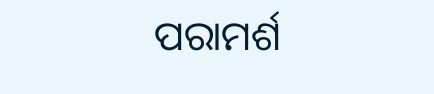ପରାମର୍ଶ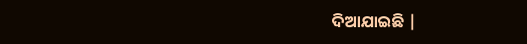ଦିଆଯାଇଛି |